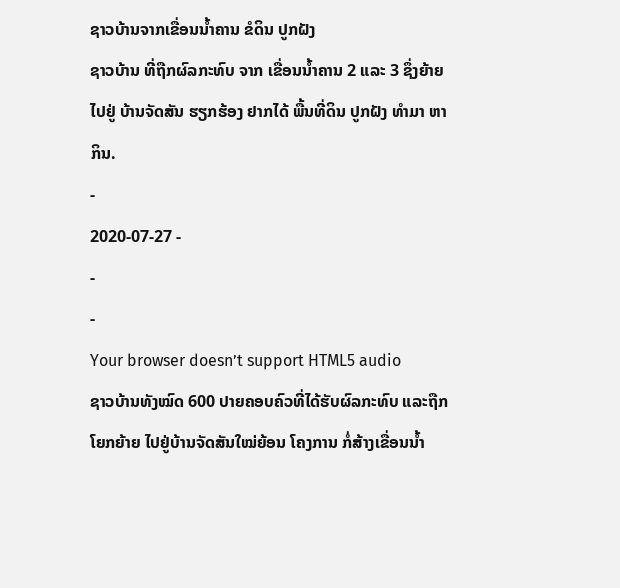ຊາວບ້ານຈາກເຂື່ອນນໍ້າຄານ ຂໍດິນ ປູກຝັງ
ຊາວບ້ານ ທີ່ຖືກຜົລກະທົບ ຈາກ ເຂື່ອນນໍ້າຄານ 2 ແລະ 3 ຊຶ່ງຍ້າຍໄປຢູ່ ບ້ານຈັດສັນ ຮຽກຮ້ອງ ຢາກໄດ້ ພື້ນທີ່ດິນ ປູກຝັງ ທໍາມາ ຫາກິນ.
-
2020-07-27 -
-
-
Your browser doesn’t support HTML5 audio
ຊາວບ້ານທັງໝົດ 600 ປາຍຄອບຄົວທີ່ໄດ້ຮັບຜົລກະທົບ ແລະຖືກໂຍກຍ້າຍ ໄປຢູ່ບ້ານຈັດສັນໃໝ່ຍ້ອນ ໂຄງການ ກໍ່ສ້າງເຂື່ອນນໍ້າ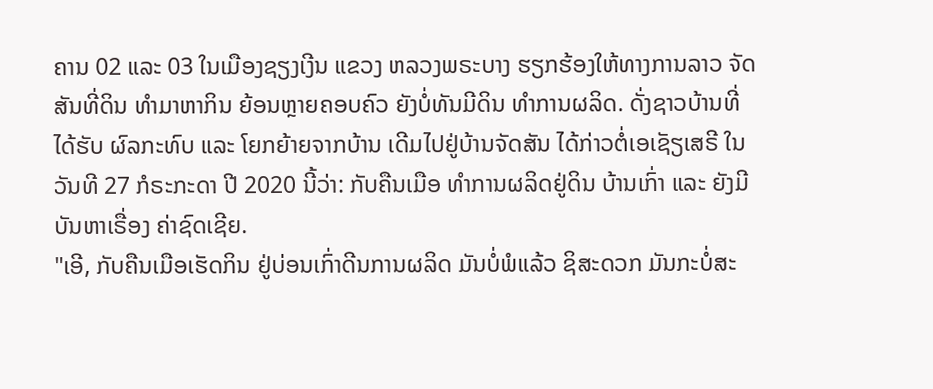ຄານ 02 ແລະ 03 ໃນເມືອງຊຽງເງີນ ແຂວງ ຫລວງພຣະບາງ ຮຽກຮ້ອງໃຫ້ທາງການລາວ ຈັດສັນທີ່ດິນ ທໍາມາຫາກິນ ຍ້ອນຫຼາຍຄອບຄົວ ຍັງບໍ່ທັນມີດິນ ທໍາການຜລິດ. ດັ່ງຊາວບ້ານທີ່ໄດ້ຮັບ ຜົລກະທົບ ແລະ ໂຍກຍ້າຍຈາກບ້ານ ເດີມໄປຢູ່ບ້ານຈັດສັນ ໄດ້ກ່າວຕໍ່ເອເຊັຽເສຣີ ໃນວັນທີ 27 ກໍຣະກະດາ ປີ 2020 ນີ້ວ່າ: ກັບຄືນເມືອ ທໍາການຜລິດຢູ່ດິນ ບ້ານເກົ່າ ແລະ ຍັງມີບັນຫາເຣື່ອງ ຄ່າຊົດເຊີຍ.
"ເອີ, ກັບຄືນເມືອເຮັດກິນ ຢູ່ບ່ອນເກົ່າດີນການຜລິດ ມັນບໍ່ພໍແລ້ວ ຊິສະດວກ ມັນກະບໍ່ສະ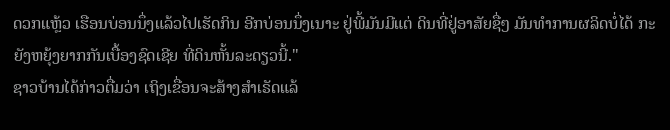ດວກແຫຼ້ວ ເຮືອນບ່ອນນຶ່ງແລ້ວໄປເຮັດກິນ ອີກບ່ອນນຶ່ງເນາະ ຢູ່ພີ້ມັນມີແຕ່ ດິນທີ່ຢູ່ອາສັຍຊື່ໆ ມັນທໍາການຜລິດບໍ່ໄດ້ ກະຍັງຫຍຸ້ງຍາກກັນເບື້ອງຊົດເຊີຍ ທີ່ດິນຫັ້ນລະດຽວນີ້."
ຊາວບ້ານໄດ້ກ່າວຕື່ມວ່າ ເຖິງເຂື່ອນຈະສ້າງສຳເຣັດແລ້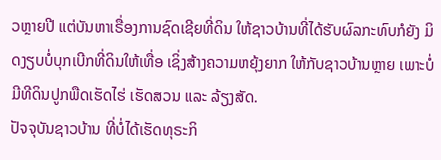ວຫຼາຍປີ ແຕ່ບັນຫາເຣື່ອງການຊົດເຊີຍທີ່ດິນ ໃຫ້ຊາວບ້ານທີ່ໄດ້ຮັບຜົລກະທົບກໍຍັງ ມິດງຽບບໍ່ບຸກເບີກທີ່ດິນໃຫ້ເທື່ອ ເຊິ່ງສ້າງຄວາມຫຍຸ້ງຍາກ ໃຫ້ກັບຊາວບ້ານຫຼາຍ ເພາະບໍ່ມີທີດິນປູກພືດເຮັດໄຮ່ ເຮັດສວນ ແລະ ລ້ຽງສັດ.
ປັຈຈຸບັນຊາວບ້ານ ທີ່ບໍ່ໄດ້ເຮັດທຸຣະກິ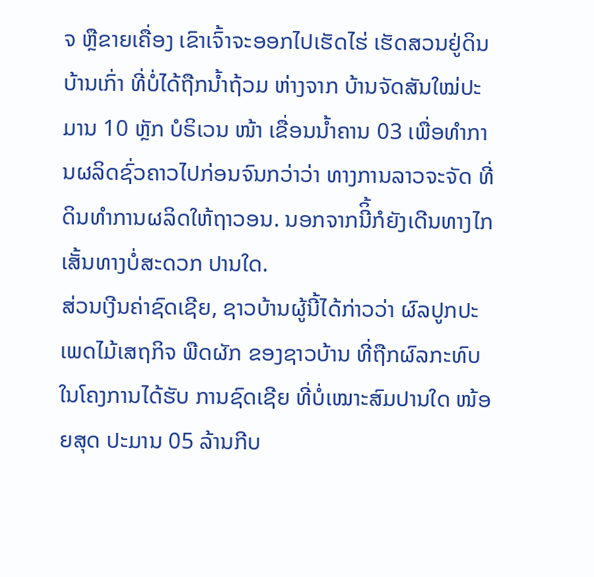ຈ ຫຼືຂາຍເຄື່ອງ ເຂົາເຈົ້າຈະອອກໄປເຮັດໄຮ່ ເຮັດສວນຢູ່ດິນບ້ານເກົ່າ ທີ່ບໍ່ໄດ້ຖືກນໍ້າຖ້ວມ ຫ່າງຈາກ ບ້ານຈັດສັນໃໝ່ປະມານ 10 ຫຼັກ ບໍຣິເວນ ໜ້າ ເຂື່ອນນໍ້າຄານ 03 ເພື່ອທໍາການຜລິດຊົ່ວຄາວໄປກ່ອນຈົນກວ່າວ່າ ທາງການລາວຈະຈັດ ທີ່ດິນທໍາການຜລິດໃຫ້ຖາວອນ. ນອກຈາກນີິ້ກໍຍັງເດີນທາງໄກເສັ້ນທາງບໍ່ສະດວກ ປານໃດ.
ສ່ວນເງີນຄ່າຊົດເຊີຍ, ຊາວບ້ານຜູ້ນີ້ໄດ້ກ່າວວ່າ ຜົລປູກປະເພດໄມ້ເສຖກິຈ ພືດຜັກ ຂອງຊາວບ້ານ ທີ່ຖືກຜົລກະທົບ ໃນໂຄງການໄດ້ຮັບ ການຊົດເຊີຍ ທີ່ບໍ່ເໝາະສົມປານໃດ ໜ້ອຍສຸດ ປະມານ 05 ລ້ານກີບ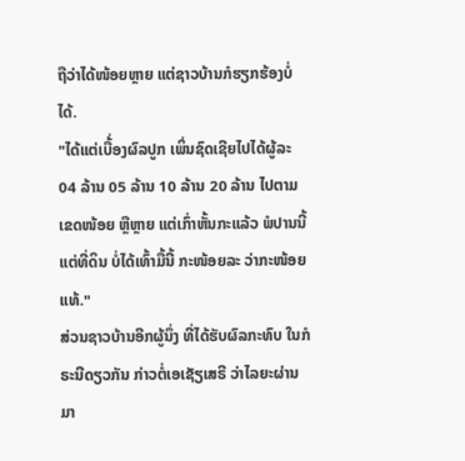ຖືວ່າໄດ້ໜ້ອຍຫຼາຍ ແຕ່ຊາວບ້ານກໍຮຽກຮ້ອງບໍ່ໄດ້.
"ໄດ້ແຕ່ເບື້່ອງຜົລປູກ ເພິ່ນຊົດເຊີຍໄປໄດ້ຜູ້ລະ 04 ລ້ານ 05 ລ້ານ 10 ລ້ານ 20 ລ້ານ ໄປຕາມເຂດໜ້ອຍ ຫຼືຫຼາຍ ແຕ່ເກົ່າຫັ້ນກະແລ້ວ ພໍປານນີ້ແຕ່ທີ່ດິນ ບໍ່ໄດ້ເທົ້າມື້ນີ້ ກະໜ້ອຍລະ ວ່າກະໜ້ອຍແທ້."
ສ່ວນຊາວບ້ານອີກຜູ້ນຶ່ງ ທີ່ໄດ້ຮັບຜົລກະທົບ ໃນກໍຣະນີດຽວກັນ ກ່າວຕໍ່ເອເຊັຽເສຣີ ວ່າໄລຍະຜ່ານມາ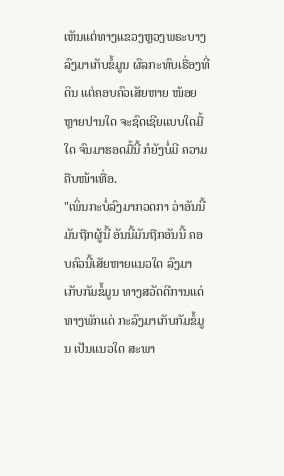ເຫັນແຕ່ທາງແຂວງຫຼວງພຣະບາງ ລົງມາເກັບຂໍ້ມູນ ຜົລກະທົບເຣື່ອງທີ່ດິນ ແຕ່ຄອບຄົວເສັຍຫາຍ ໜ້ອຍຫຼາຍປານໃດ ຈະຊົດເຊີຍແບບໃດມື້ໃດ ຈົນມາຮອດມື້ນີ້ ກໍຍັງບໍ່ມີ ຄວາມຄືບໜ້າເທື່ອ.
"ເພິ່ນກະບໍ່ລົງມາກວດກາ ວ່າອັນນີ້ມັນຖືກຜູ້ນີ້ ອັນນີ້ມັນຖືກອັນນີ້ ຄອບຄົວນີ້ເສັຍຫາຍແນວໃດ ລົງມາເກັບກັມຂໍ້ມູນ ທາງສວັດດີການແດ່ ທາງພັກແດ່ ກະລົງມາເກັບກັມຂໍ້ມູນ ເປັນແນວໃດ ສະພາ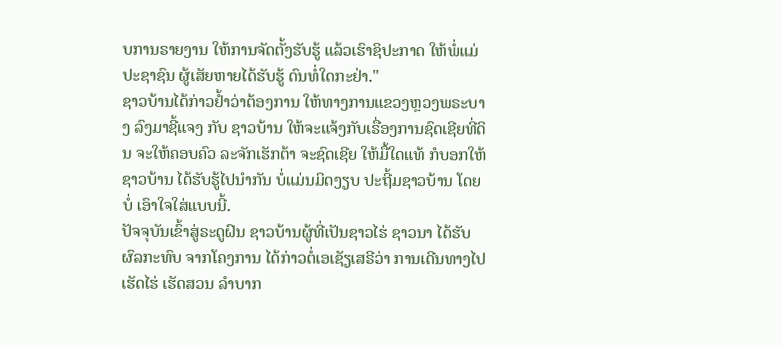ບການຣາຍງານ ໃຫ້ການຈັດຕັ້ງຮັບຮູ້ ແລ້ວເຮົາຊິປະກາດ ໃຫ້ພໍ່ແມ່ປະຊາຊົນ ຜູ້ເສັຍຫາຍໄດ້ຮັບຮູ້ ດົນທໍ່ໃດກະຢ່າ."
ຊາວບ້ານໄດ້ກ່າວຢໍ້າວ່າຕ້ອງການ ໃຫ້ທາງການແຂວງຫຼວງພຣະບາງ ລົງມາຊີ້ແຈງ ກັບ ຊາວບ້ານ ໃຫ້ຈະແຈ້ງກັບເຣື່ອງການຊົດເຊີຍທີ່ດິນ ຈະໃຫ້ຄອບຄົວ ລະຈັກເຮັກຕ້າ ຈະຊົດເຊີຍ ໃຫ້ມື້ໃດແທ້ ກໍບອກໃຫ້ຊາວບ້ານ ໄດ້ຮັບຮູ້ໄປນຳກັນ ບໍ່ແມ່ນມິດງຽບ ປະຖີ້ມຊາວບ້ານ ໂດຍບໍ່ ເອົາໃຈໃສ່ແບບນີ້.
ປັຈຈຸບັນເຂົ້າສູ່ຣະດູຝົນ ຊາວບ້ານຜູ້ທີ່ເປັນຊາວໄຮ່ ຊາວນາ ໄດ້ຮັບຜົລກະທົບ ຈາກໂຄງການ ໄດ້ກ່າວຕໍ່ເອເຊັຽເສຣີວ່າ ການເດີນທາງໄປ ເຮັດໄຮ່ ເຮັດສວນ ລຳບາກ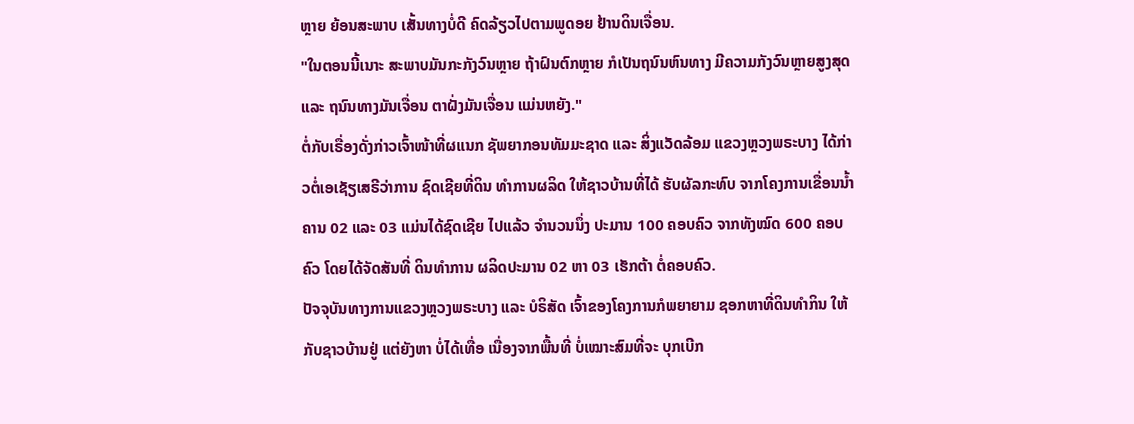ຫຼາຍ ຍ້ອນສະພາບ ເສັ້ນທາງບໍ່ດີ ຄົດລ້ຽວໄປຕາມພູດອຍ ຢ້ານດິນເຈື່ອນ.
"ໃນຕອນນີ້ເນາະ ສະພາບມັນກະກັງວົນຫຼາຍ ຖ້າຝົນຕົກຫຼາຍ ກໍເປັນຖນົນຫົນທາງ ມີຄວາມກັງວົນຫຼາຍສູງສຸດ ແລະ ຖນົນທາງມັນເຈື່ອນ ຕາຝັ່ງມັນເຈື່ອນ ແມ່ນຫຍັງ."
ຕໍ່ກັບເຣື່ອງດັ່ງກ່າວເຈົ້າໜ້າທີ່ຜແນກ ຊັພຍາກອນທັມມະຊາດ ແລະ ສິ່ງແວັດລ້ອມ ແຂວງຫຼວງພຣະບາງ ໄດ້ກ່າວຕໍ່ເອເຊັຽເສຣີວ່າການ ຊົດເຊີຍທີ່ດິນ ທໍາການຜລິດ ໃຫ້ຊາວບ້ານທີ່ໄດ້ ຮັບຜັລກະທົບ ຈາກໂຄງການເຂື່ອນນໍ້າຄານ 02 ແລະ 03 ແມ່ນໄດ້ຊົດເຊີຍ ໄປແລ້ວ ຈຳນວນນຶ່ງ ປະມານ 100 ຄອບຄົວ ຈາກທັງໝົດ 600 ຄອບຄົວ ໂດຍໄດ້ຈັດສັນທີ່ ດິນທໍາການ ຜລິດປະມານ 02 ຫາ 03 ເຮັກຕ້າ ຕໍ່ຄອບຄົວ.
ປັຈຈຸບັນທາງການແຂວງຫຼວງພຣະບາງ ແລະ ບໍຣິສັດ ເຈົ້າຂອງໂຄງການກໍພຍາຍາມ ຊອກຫາທີ່ດິນທໍາກິນ ໃຫ້ກັບຊາວບ້ານຢູ່ ແຕ່ຍັງຫາ ບໍ່ໄດ້ເທື່ອ ເນື່ອງຈາກພື້ນທີ່ ບໍ່ເໝາະສົມທີ່ຈະ ບຸກເບີກ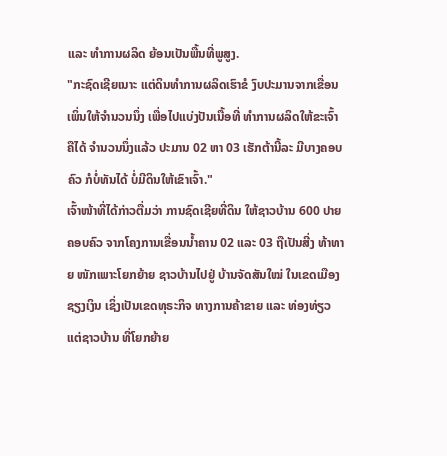ແລະ ທໍາການຜລິດ ຍ້ອນເປັນພື້ນທີ່ພູສູງ.
"ກະຊົດເຊີຍເນາະ ແຕ່ດິນທໍາການຜລິດເຮົາຂໍ ງົບປະມານຈາກເຂື່ອນ ເພິ່ນໃຫ້ຈຳນວນນຶ່ງ ເພື່ອໄປແບ່ງປັນເນື້ອທີ່ ທໍາການຜລິດໃຫ້ຂະເຈົ້າ ຄືໄດ້ ຈຳນວນນຶ່ງແລ້ວ ປະມານ 02 ຫາ 03 ເຮັກຕ້ານີ້ລະ ມີບາງຄອບຄົວ ກໍບໍ່ທັນໄດ້ ບໍ່ມີດິນໃຫ້ເຂົາເຈົ້າ."
ເຈົ້າໜ້າທີ່ໄດ້ກ່າວຕື່ມວ່າ ການຊົດເຊີຍທີ່ດິນ ໃຫ້ຊາວບ້ານ 600 ປາຍຄອບຄົວ ຈາກໂຄງການເຂື່ອນນໍ້າຄານ 02 ແລະ 03 ຖືເປັນສີ່ງ ທ້າທາຍ ໜັກເພາະໂຍກຍ້າຍ ຊາວບ້ານໄປຢູ່ ບ້ານຈັດສັນໃໝ່ ໃນເຂດເມືອງຊຽງເງິນ ເຊິ່ງເປັນເຂດທຸຣະກິຈ ທາງການຄ້າຂາຍ ແລະ ທ່ອງທ່ຽວ ແຕ່ຊາວບ້ານ ທີ່ໂຍກຍ້າຍ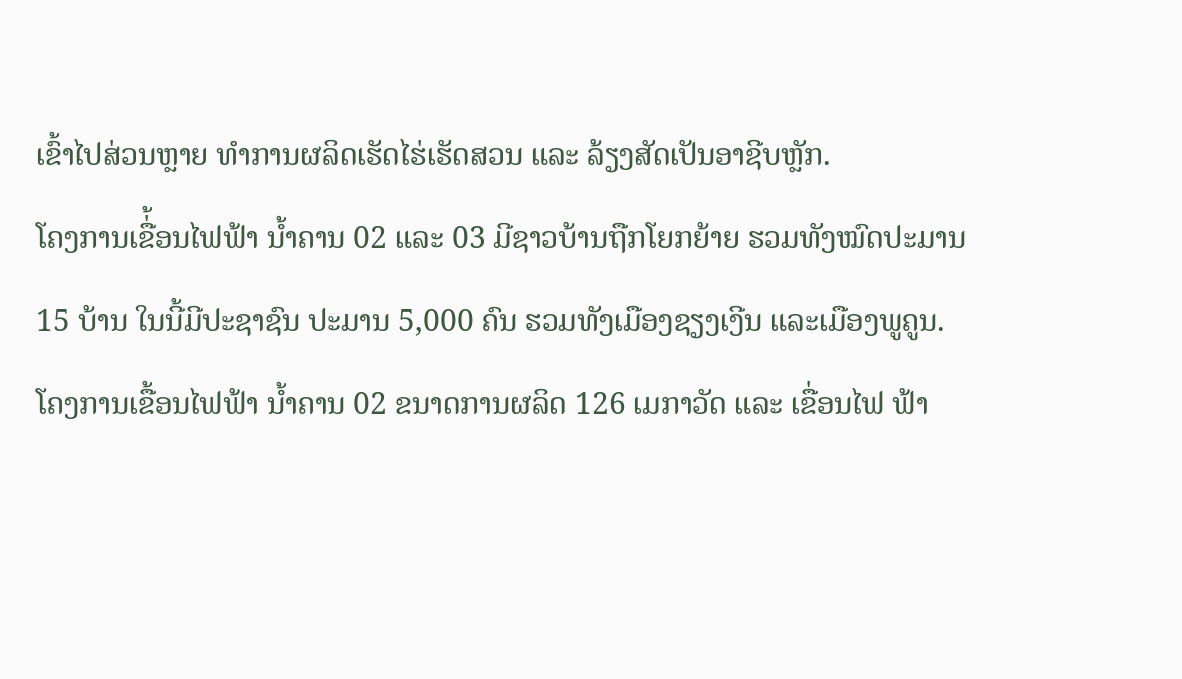ເຂົ້າໄປສ່ວນຫຼາຍ ທໍາການຜລິດເຮັດໄຮ່ເຮັດສວນ ແລະ ລ້ຽງສັດເປັນອາຊີບຫຼັກ.
ໂຄງການເຂື່້ອນໄຟຟ້າ ນໍ້າຄານ 02 ແລະ 03 ມີຊາວບ້ານຖືກໂຍກຍ້າຍ ຮວມທັງໝົດປະມານ 15 ບ້ານ ໃນນີ້ມີປະຊາຊົນ ປະມານ 5,000 ຄົນ ຮວມທັງເມືອງຊຽງເງີນ ແລະເມືອງພູຄູນ.
ໂຄງການເຂື້ອນໄຟຟ້າ ນໍ້າຄານ 02 ຂນາດການຜລິດ 126 ເມກາວັດ ແລະ ເຂື່ອນໄຟ ຟ້າ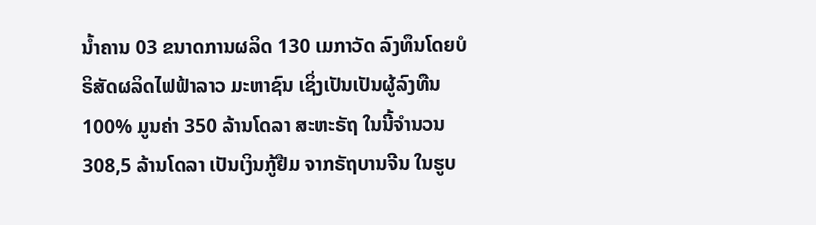ນໍ້າຄານ 03 ຂນາດການຜລິດ 130 ເມກາວັດ ລົງທຶນໂດຍບໍຣິສັດຜລິດໄຟຟ້າລາວ ມະຫາຊົນ ເຊິ່ງເປັນເປັນຜູ້ລົງທືນ 100% ມູນຄ່າ 350 ລ້ານໂດລາ ສະຫະຣັຖ ໃນນີ້ຈຳນວນ 308,5 ລ້ານໂດລາ ເປັນເງິນກູ້ຢືມ ຈາກຣັຖບານຈີນ ໃນຮູບ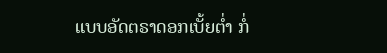ແບບອັດຕຣາດອກເບັ້ຍຕໍ່າ ກໍ່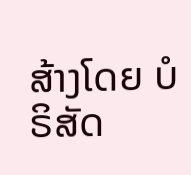ສ້າງໂດຍ ບໍຣິສັດ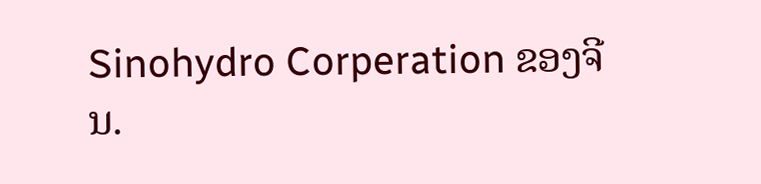Sinohydro Corperation ຂອງຈີນ.